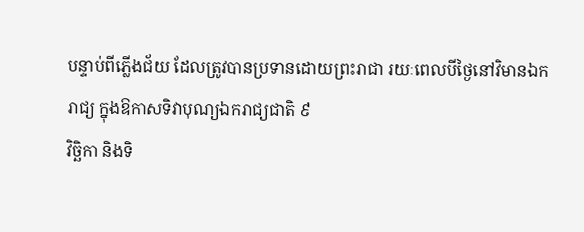បន្ទាប់ពីភ្លើងជ័យ ដែលត្រូវបានប្រទានដោយព្រះរាជា រយៈពេលបីថ្ងៃនៅវិមានឯករាជ្យ ក្នុងឱកាសទិវាបុណ្យឯករាជ្យជាតិ ៩
វិច្ឆិកា និងទិ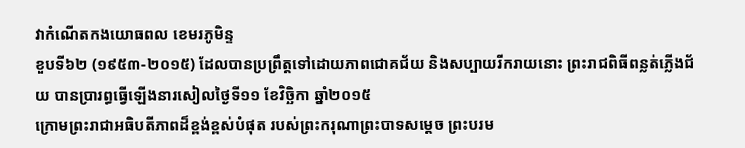វាកំណើតកងយោធពល ខេមរភូមិន្ទ
ខួបទី៦២ (១៩៥៣-២០១៥) ដែលបានប្រព្រឹត្តទៅដោយភាពជោគជ័យ និងសប្បាយរីករាយនោះ ព្រះរាជពិធីពន្លត់ភ្លើងជ័យ បានប្រារព្ធធ្វើឡើងនារសៀលថ្ងៃទី១១ ខែវិច្ឆិកា ឆ្នាំ២០១៥
ក្រោមព្រះរាជាអធិបតីភាពដ៏ខ្ពង់ខ្ពស់បំផុត របស់ព្រះករុណាព្រះបាទសម្ដេច ព្រះបរម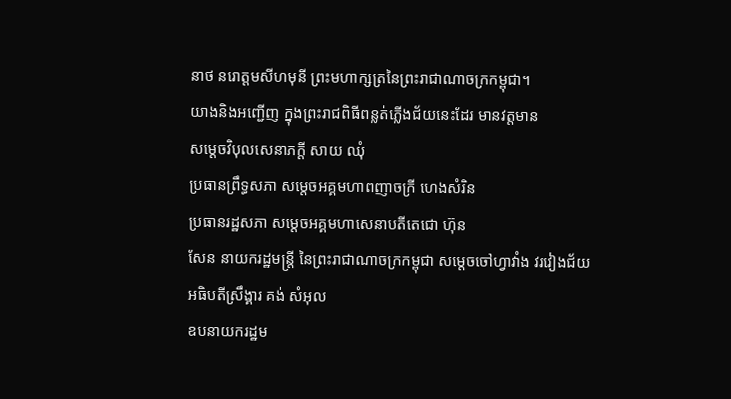នាថ នរោត្ដមសីហមុនី ព្រះមហាក្សត្រនៃព្រះរាជាណាចក្រកម្ពុជា។
យាងនិងអញ្ជើញ ក្នុងព្រះរាជពិធីពន្លត់ភ្លើងជ័យនេះដែរ មានវត្តមាន
សម្ដេចវិបុលសេនាភក្ដី សាយ ឈុំ
ប្រធានព្រឹទ្ធសភា សម្ដេចអគ្គមហាពញាចក្រី ហេងសំរិន
ប្រធានរដ្ឋសភា សម្ដេចអគ្គមហាសេនាបតីតេជោ ហ៊ុន
សែន នាយករដ្ឋមន្ត្រី នៃព្រះរាជាណាចក្រកម្ពុជា សម្ដេចចៅហ្វាវាំង វរវៀងជ័យ
អធិបតីស្រឹង្គារ គង់ សំអុល
ឧបនាយករដ្ឋម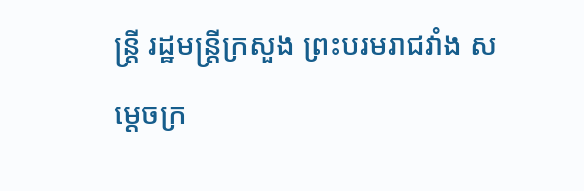ន្ត្រី រដ្ឋមន្ត្រីក្រសួង ព្រះបរមរាជវាំង សម្ដេចក្រ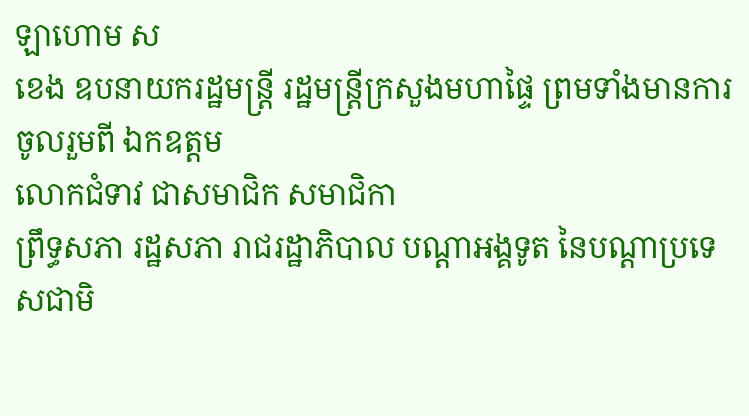ឡាហោម ស
ខេង ឧបនាយករដ្ឋមន្ត្រី រដ្ឋមន្ត្រីក្រសួងមហាផ្ទៃ ព្រមទាំងមានការចូលរួមពី ឯកឧត្ដម
លោកជំទាវ ជាសមាជិក សមាជិកា
ព្រឹទ្ធសភា រដ្ឋសភា រាជរដ្ឋាភិបាល បណ្ដាអង្គទូត នៃបណ្ដាប្រទេសជាមិ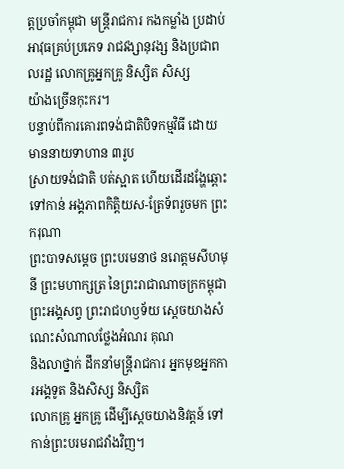ត្តប្រចាំកម្ពុជា មន្ត្រីរាជការ កងកម្លាំង ប្រដាប់ អាវុធគ្រប់ប្រភេទ រាជវង្សានុវង្ស និងប្រជាពលរដ្ឋ លោកគ្រូអ្នកគ្រូ និស្សិត សិស្ស
យ៉ាងច្រើនកុះករ។
បន្ទាប់ពីការគោរពទង់ជាតិបិទកម្មវិធី ដោយមាននាយទាហាន ៣រូប
ស្រាយទង់ជាតិ បត់ស្អាត ហើយដើរដង្ហែឆ្ពោះទៅកាន់ អង្គភាពកិត្តិយស-ត្រែទ័ពរួចមក ព្រះករុណា
ព្រះបាទសម្ដេច ព្រះបរមនាថ នរោត្ដមសីហមុនី ព្រះមហាក្សត្រ នៃព្រះរាជាណាចក្រកម្ពុជា ព្រះអង្គសព្វ ព្រះរាជហឫទ័យ ស្ដេចយាងសំណេះសំណាលថ្លែងអំណរ គុណ
និងលាថ្នាក់ ដឹកនាំមន្ត្រីរាជការ អ្នកមុខអ្នកការអង្គទូត និងសិស្ស និស្សិត
លោកគ្រូ អ្នកគ្រូ ដើម្បីស្ដេចយាងនិវត្តន៍ ទៅកាន់ព្រះបរមរាជវាំងវិញ។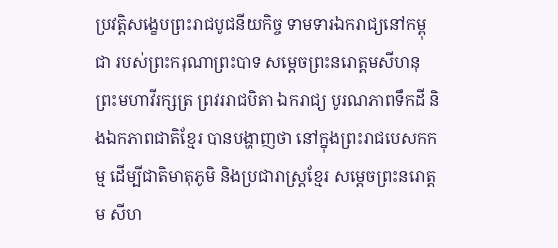ប្រវត្តិសង្ខេបព្រះរាជបូជនីយកិច្ច ទាមទារឯករាជ្យនៅកម្ពុជា របស់ព្រះករុណាព្រះបាទ សម្ដេចព្រះនរោត្ដមសីហនុ ព្រះមហាវីរក្សត្រ ព្រវររាជបិតា ឯករាជ្យ បូរណភាពទឹកដី និងឯកភាពជាតិខ្មែរ បានបង្ហាញថា នៅក្នុងព្រះរាជបេសកកម្ម ដើម្បីជាតិមាតុភូមិ និងប្រជារាស្ត្រខ្មែរ សម្ដេចព្រះនរោត្ដម សីហ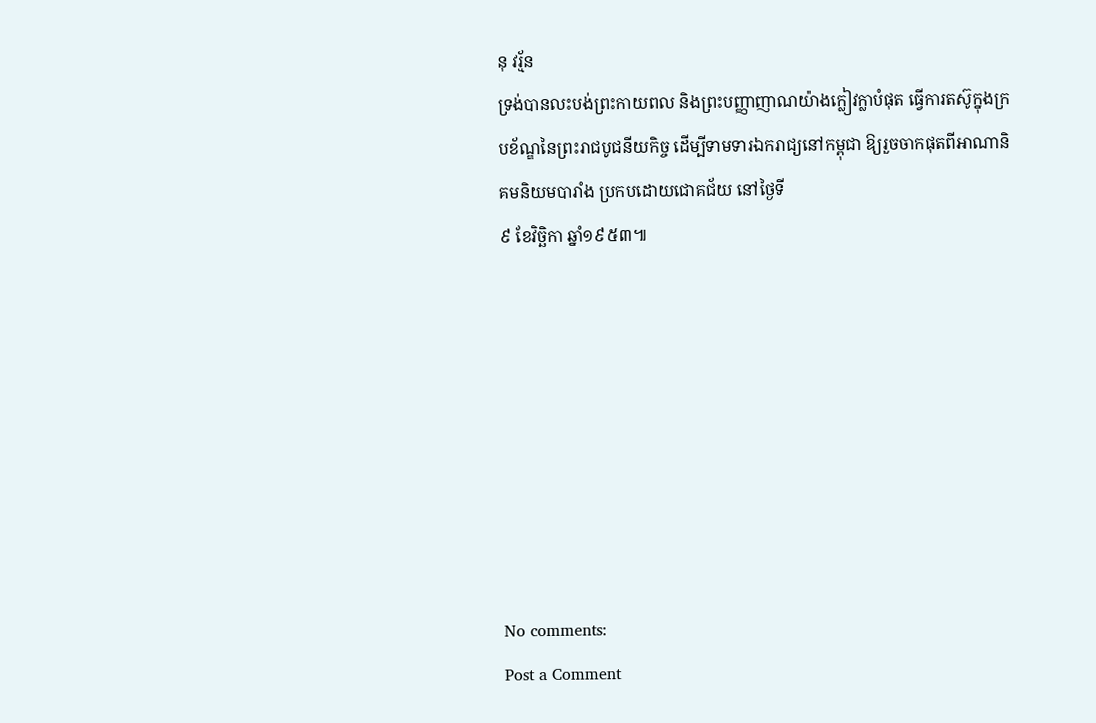នុ វរ្ម័ន
ទ្រង់បានលះបង់ព្រះកាយពល និងព្រះបញ្ញាញាណយ៉ាងក្លៀវក្លាបំផុត ធ្វើការតស៊ូក្នុងក្របខ័ណ្ឌនៃព្រះរាជបូជនីយកិច្ច ដើម្បីទាមទារឯករាជ្យនៅកម្ពុជា ឱ្យរួចចាកផុតពីអាណានិគមនិយមបារាំង ប្រកបដោយជោគជ័យ នៅថ្ងៃទី
៩ ខែវិច្ឆិកា ឆ្នាំ១៩៥៣៕








No comments:
Post a Comment